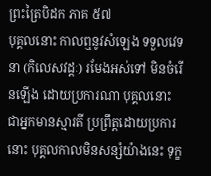ព្រះត្រៃបិដក ភាគ ៥៧
បុគ្គលនោះ កាលឮនូវសំឡេង ទទួលវេទនា (កិលេសវដ្ដៈ) រមែងអស់ទៅ មិនចំរើនឡើង ដោយប្រការណា បុគ្គលនោះ ជាអ្នកមានស្មារតី ប្រព្រឹត្តដោយប្រការនោះ បុគ្គលកាលមិនសន្សំយ៉ាងនេះ ទុក្ខ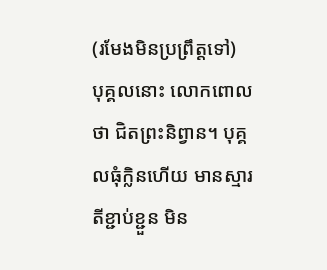(រមែងមិនប្រព្រឹត្តទៅ) បុគ្គលនោះ លោកពោលថា ជិតព្រះនិព្វាន។ បុគ្គលធុំក្លិនហើយ មានស្មារតីខ្ជាប់ខ្ជួន មិន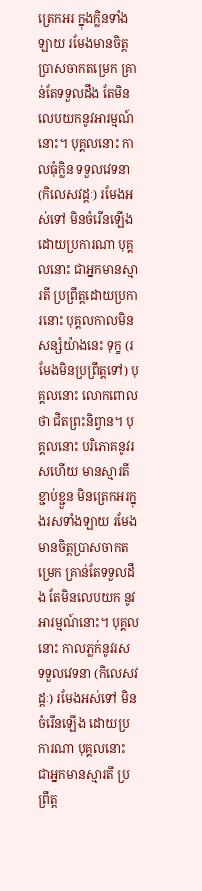ត្រេកអរ ក្នុងក្លិនទាំងឡាយ រមែងមានចិត្តប្រាសចាកតម្រេក គ្រាន់តែទទួលដឹង តែមិនលេបយកនូវអារម្មណ៍នោះ។ បុគ្គលនោះ កាលធុំក្លិន ទទួលវេទនា (កិលេសវដ្ដៈ) រមែងអស់ទៅ មិនចំរើនឡើង ដោយប្រការណា បុគ្គលនោះ ជាអ្នកមានស្មារតី ប្រព្រឹត្តដោយប្រការនោះ បុគ្គលកាលមិនសន្សំយ៉ាងនេះ ទុក្ខ (រមែងមិនប្រព្រឹត្តទៅ) បុគ្គលនោះ លោកពោលថា ជិតព្រះនិព្វាន។ បុគ្គលនោះ បរិភោគនូវរសហើយ មានស្មារតីខ្ជាប់ខ្ជួន មិនត្រេកអរក្នុងរសទាំងឡាយ រមែងមានចិត្តប្រាសចាកតម្រេក គ្រាន់តែទទួលដឹង តែមិនលេបយក នូវអារម្មណ៍នោះ។ បុគ្គលនោះ កាលភ្លក់នូវរស ទទួលវេទនា (កិលេសវដ្ដៈ) រមែងអស់ទៅ មិនចំរើនឡើង ដោយប្រការណា បុគ្គលនោះ ជាអ្នកមានស្មារតី ប្រព្រឹត្ត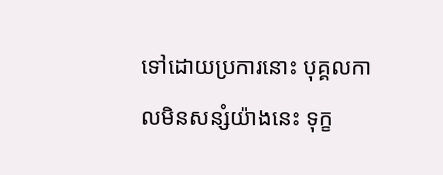ទៅដោយប្រការនោះ បុគ្គលកាលមិនសន្សំយ៉ាងនេះ ទុក្ខ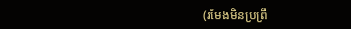(រមែងមិនប្រព្រឹ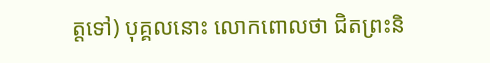ត្តទៅ) បុគ្គលនោះ លោកពោលថា ជិតព្រះនិ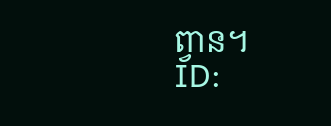ព្វាន។
ID: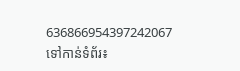636866954397242067
ទៅកាន់ទំព័រ៖